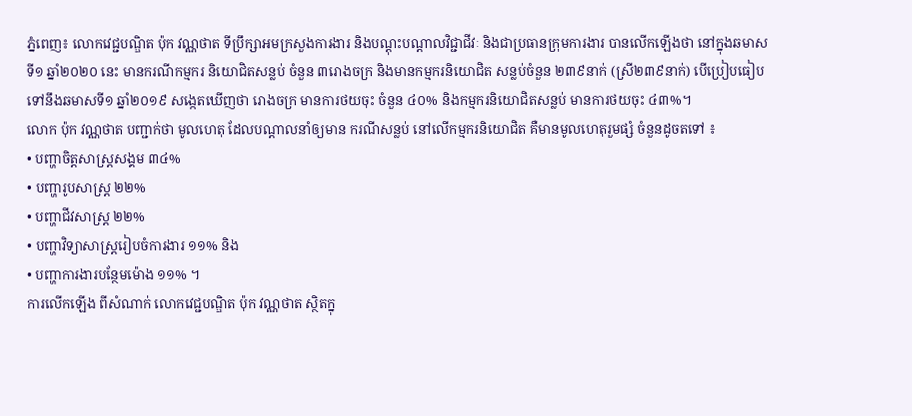ភ្នំពេញ៖ លោកវេជ្ជបណ្ឌិត ប៉ុក វណ្ណថាត ទីប្រឹក្សាអមក្រសួងការងារ និងបណ្តុះបណ្តាលវិជ្ជាជីវៈ និងជាប្រធានក្រុមការងារ បានលើកឡើងថា នៅក្នុងឆមាសទី១ ឆ្នាំ២០២០ នេះ មានករណីកម្មករ និយោជិតសន្លប់ ចំនួន ៣រោងចក្រ និងមានកម្មករនិយោជិត សន្លប់ចំនួន ២៣៩នាក់ (ស្រី២៣៩នាក់) បើប្រៀបធៀប ទៅនឹងឆមាសទី១ ឆ្នាំ២០១៩ សង្កេតឃើញថា រោងចក្រ មានការថយចុះ ចំនួន ៤០% និងកម្មករនិយោជិតសន្លប់ មានការថយចុះ ៤៣%។
លោក ប៉ុក វណ្ណថាត បញ្ជាក់ថា មូលហេតុ ដែលបណ្ដាលនាំឲ្យមាន ករណីសន្លប់ នៅលើកម្មករនិយោជិត គឺមានមូលហេតុរួមផ្សំ ចំនួនដូចតទៅ ៖
• បញ្ហាចិត្តសាស្ត្រសង្គម ៣៤%
• បញ្ហារូបសាស្ត្រ ២២%
• បញ្ហាជីវសាស្ត្រ ២២%
• បញ្ហាវិទ្យាសាស្ត្ររៀបចំការងារ ១១% និង
• បញ្ហាការងារបន្ថែមម៉ោង ១១% ។
ការលើកឡើង ពីសំណាក់ លោកវេជ្ជបណ្ឌិត ប៉ុក វណ្ណថាត ស្ថិតក្នុ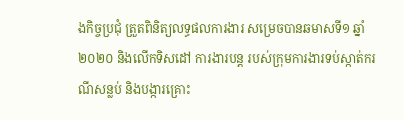ងកិច្ចប្រជុំ ត្រួតពិនិត្យលទ្ធផលការងារ សម្រេចបានឆមាសទី១ ឆ្នាំ២០២០ និងលើកទិសដៅ ការងារបន្ត របស់ក្រុមការងារទប់ស្កាត់ករណីសន្លប់ និងបង្ការគ្រោះ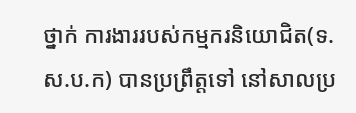ថ្នាក់ ការងាររបស់កម្មករនិយោជិត(ទ.ស.ប.ក) បានប្រព្រឹត្តទៅ នៅសាលប្រ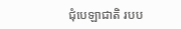ជុំបេឡាជាតិ របប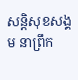សន្តិសុខសង្គម នាព្រឹក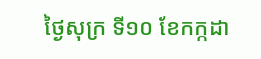ថ្ងៃសុក្រ ទី១០ ខែកក្កដា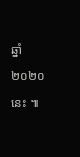ឆ្នាំ២០២០នេះ ៕